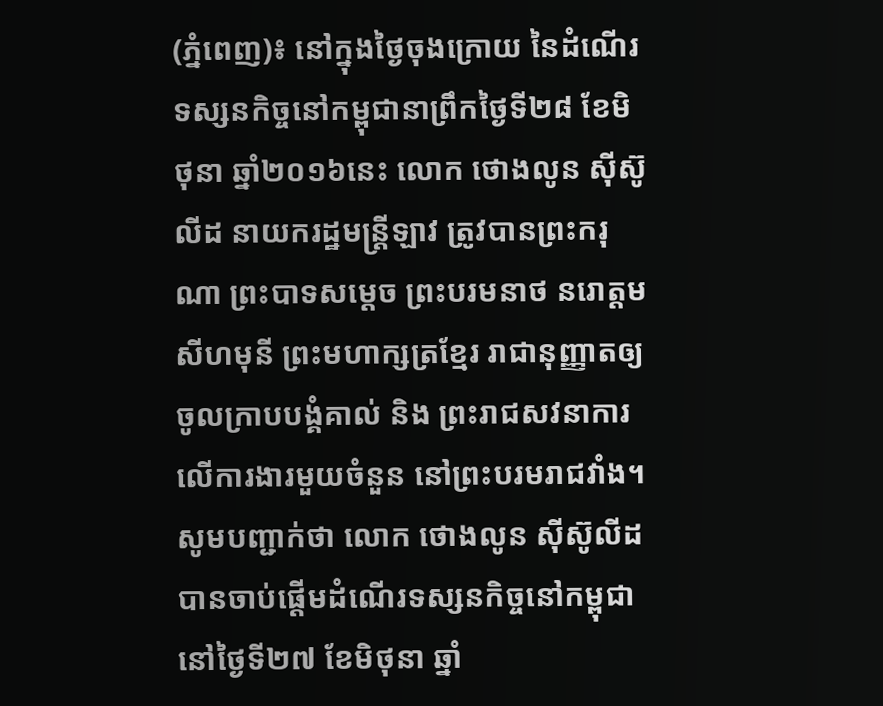(ភ្នំពេញ)៖ នៅក្នុងថ្ងៃចុងក្រោយ នៃដំណើរទស្សនកិច្ចនៅកម្ពុជានាព្រឹកថ្ងៃទី២៨ ខែមិថុនា ឆ្នាំ២០១៦នេះ លោក ថោងលូន ស៊ីស៊ូលីដ នាយករដ្ឋមន្រ្តីឡាវ ត្រូវបានព្រះករុណា ព្រះបាទសម្ដេច ព្រះបរមនាថ នរោត្ដម សីហមុនី ព្រះមហាក្សត្រខ្មែរ រាជានុញ្ញាតឲ្យចូលក្រាបបង្គំគាល់ និង ព្រះរាជសវនាការលើការងារមួយចំនួន នៅព្រះបរមរាជវាំង។
សូមបញ្ជាក់ថា លោក ថោងលូន ស៊ីស៊ូលីដ បានចាប់ផ្តើមដំណើរទស្សនកិច្ចនៅកម្ពុជា នៅថ្ងៃទី២៧ ខែមិថុនា ឆ្នាំ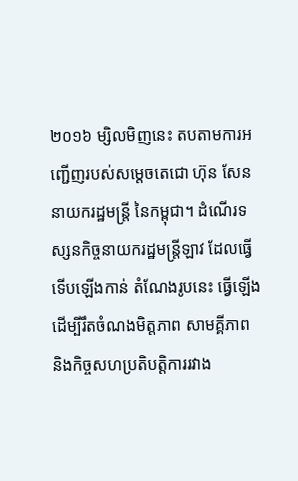២០១៦ ម្សិលមិញនេះ តបតាមការអញ្ជើញរបស់សម្តេចតេជោ ហ៊ុន សែន នាយករដ្ឋមន្រ្តី នៃកម្ពុជា។ ដំណើរទស្សនកិច្ចនាយករដ្ឋមន្រ្តីឡាវ ដែលធ្វើទើបឡើងកាន់ តំណែងរូបនេះ ធ្វើឡើង ដើម្បីរឹតចំណងមិត្តភាព សាមគ្គីភាព និងកិច្ចសហប្រតិបត្តិការរវាង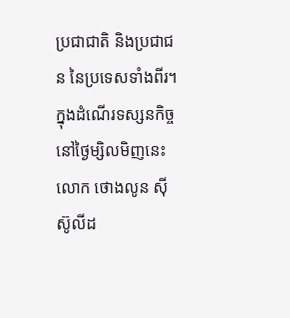ប្រជាជាតិ និងប្រជាជន នៃប្រទេសទាំងពីរ។
ក្នុងដំណើរទស្សនកិច្ចនៅថ្ងៃម្សិលមិញនេះ លោក ថោងលូន ស៊ីស៊ូលីដ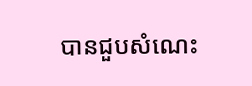បានជួបសំណេះ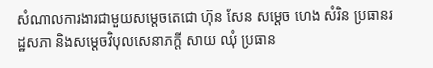សំណាលការងារជាមួយសម្តេចតេជោ ហ៊ុន សែន សម្តេច ហេង សំរិន ប្រធានរដ្ឋសភា និងសម្តេចវិបុលសេនាភក្តី សាយ ឈុំ ប្រធាន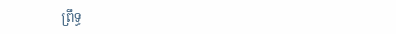ព្រឹទ្ធ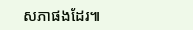សភាផងដែរ៕